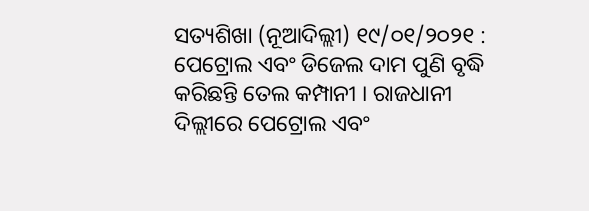ସତ୍ୟଶିଖା (ନୂଆଦିଲ୍ଲୀ) ୧୯/୦୧/୨୦୨୧ : ପେଟ୍ରୋଲ ଏବଂ ଡିଜେଲ ଦାମ ପୁଣି ବୃଦ୍ଧି କରିଛନ୍ତି ତେଲ କମ୍ପାନୀ । ରାଜଧାନୀ ଦିଲ୍ଲୀରେ ପେଟ୍ରୋଲ ଏବଂ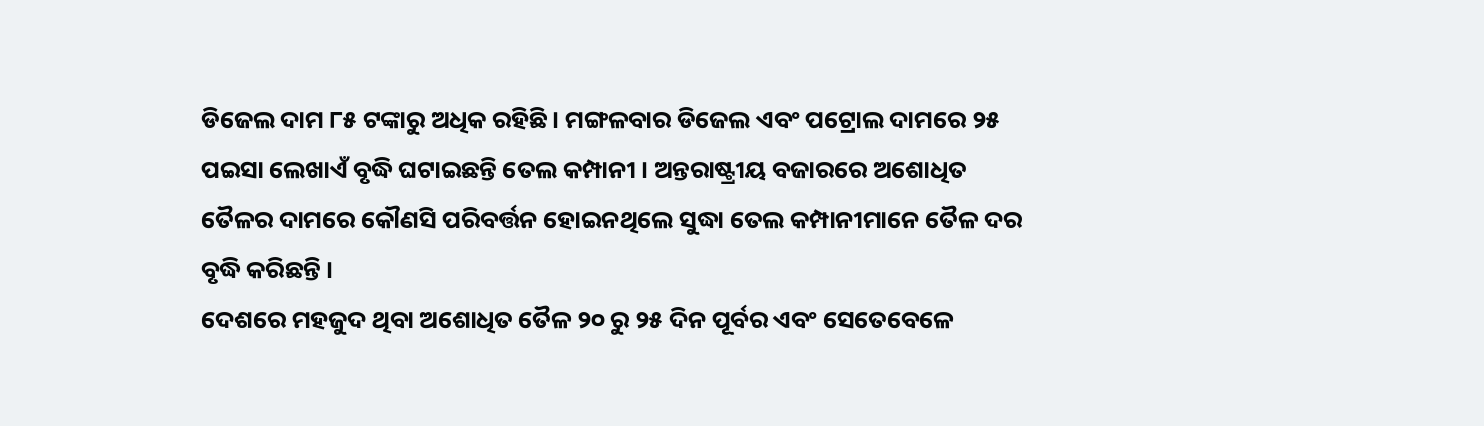ଡିଜେଲ ଦାମ ୮୫ ଟଙ୍କାରୁ ଅଧିକ ରହିଛି । ମଙ୍ଗଳବାର ଡିଜେଲ ଏବଂ ପଟ୍ରୋଲ ଦାମରେ ୨୫ ପଇସା ଲେଖାଏଁ ବୃଦ୍ଧି ଘଟାଇଛନ୍ତି ତେଲ କମ୍ପାନୀ । ଅନ୍ତରାଷ୍ଟ୍ରୀୟ ବଜାରରେ ଅଶୋଧିତ ତୈଳର ଦାମରେ କୌଣସି ପରିବର୍ତ୍ତନ ହୋଇନଥିଲେ ସୁଦ୍ଧା ତେଲ କମ୍ପାନୀମାନେ ତୈଳ ଦର ବୃଦ୍ଧି କରିଛନ୍ତି ।
ଦେଶରେ ମହଜୁଦ ଥିବା ଅଶୋଧିତ ତୈଳ ୨୦ ରୁ ୨୫ ଦିନ ପୂର୍ବର ଏବଂ ସେତେବେଳେ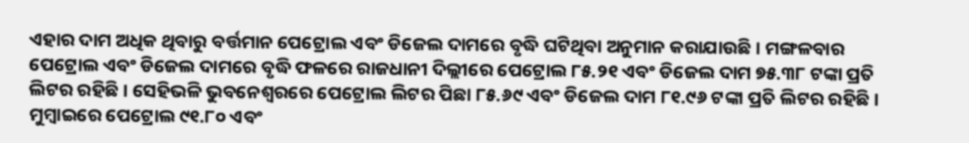ଏହାର ଦାମ ଅଧିକ ଥିବାରୁ ବର୍ତ୍ତମାନ ପେଟ୍ରୋଲ ଏବଂ ଡିଜେଲ ଦାମରେ ବୃଦ୍ଧି ଘଟିଥିବା ଅନୁମାନ କରାଯାଉଛି । ମଙ୍ଗଳବାର ପେଟ୍ରୋଲ ଏବଂ ଡିଜେଲ ଦାମରେ ବୃଦ୍ଧି ଫଳରେ ରାଜଧାନୀ ଦିଲ୍ଲୀରେ ପେଟ୍ରୋଲ ୮୫.୨୧ ଏବଂ ଡିଜେଲ ଦାମ ୭୫.୩୮ ଟଙ୍କା ପ୍ରତି ଲିଟର ରହିଛି । ସେହିଭଳି ଭୁବନେଶ୍ୱରରେ ପେଟ୍ରୋଲ ଲିଟର ପିଛା ୮୫.୬୯ ଏବଂ ଡିଜେଲ ଦାମ ୮୧.୯୬ ଟଙ୍କା ପ୍ରତି ଲିଟର ରହିଛି । ମୁମ୍ବାଇରେ ପେଟ୍ରୋଲ ୯୧.୮୦ ଏବଂ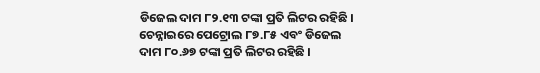ଡିଜେଲ ଦାମ ୮୨.୧୩ ଟଙ୍କା ପ୍ରତି ଲିଟର ରହିଛି । ଚେନ୍ନାଇରେ ପେଟ୍ରୋଲ ୮୭.୮୫ ଏବଂ ଡିଜେଲ ଦାମ ୮୦.୬୭ ଟଙ୍କା ପ୍ରତି ଲିଟର ରହିଛି ।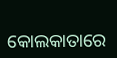କୋଲକାତାରେ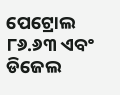ପେଟ୍ରୋଲ ୮୬.୬୩ ଏବଂ ଡିଜେଲ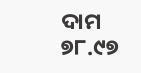ଦାମ ୭୮.୯୭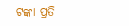ଟଙ୍କା ପ୍ରତି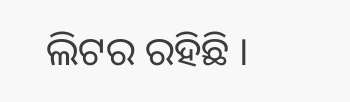ଲିଟର ରହିଛି ।